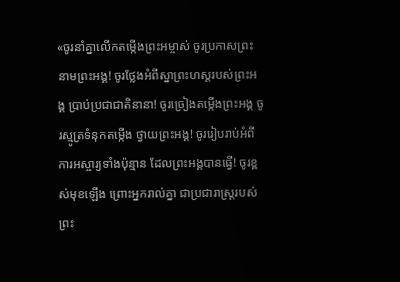«ចូរនាំគ្នាលើកតម្កើងព្រះអម្ចាស់ ចូរប្រកាសព្រះនាមព្រះអង្គ! ចូរថ្លែងអំពីស្នាព្រះហស្ដរបស់ព្រះអង្គ ប្រាប់ប្រជាជាតិនានា! ចូរច្រៀងតម្កើងព្រះអង្គ ចូរស្មូត្រទំនុកតម្កើង ថ្វាយព្រះអង្គ! ចូររៀបរាប់អំពីការអស្ចារ្យទាំងប៉ុន្មាន ដែលព្រះអង្គបានធ្វើ! ចូរខ្ពស់មុខឡើង ព្រោះអ្នករាល់គ្នា ជាប្រជារាស្ត្ររបស់ព្រះ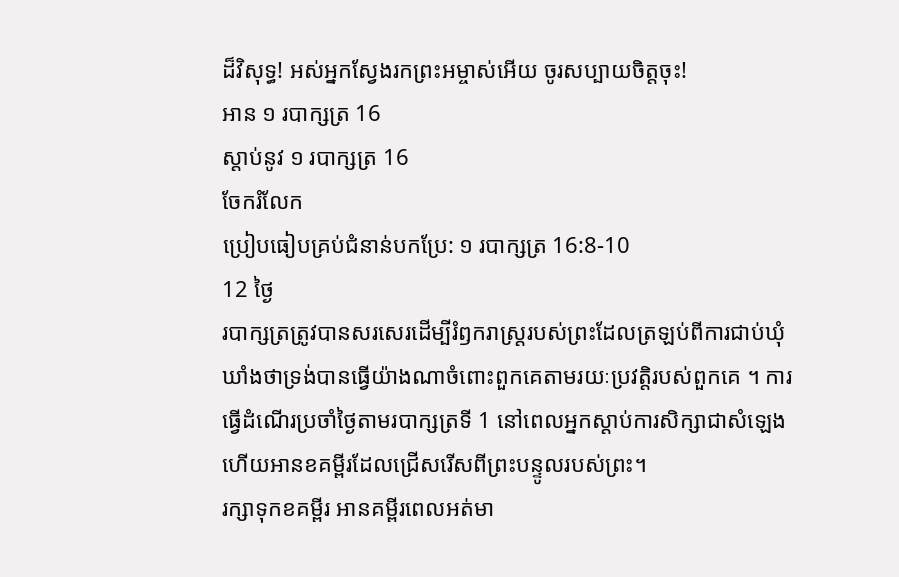ដ៏វិសុទ្ធ! អស់អ្នកស្វែងរកព្រះអម្ចាស់អើយ ចូរសប្បាយចិត្តចុះ!
អាន ១ របាក្សត្រ 16
ស្ដាប់នូវ ១ របាក្សត្រ 16
ចែករំលែក
ប្រៀបធៀបគ្រប់ជំនាន់បកប្រែ: ១ របាក្សត្រ 16:8-10
12 ថ្ងៃ
របាក្សត្រត្រូវបានសរសេរដើម្បីរំឭករាស្ដ្ររបស់ព្រះដែលត្រឡប់ពីការជាប់ឃុំឃាំងថាទ្រង់បានធ្វើយ៉ាងណាចំពោះពួកគេតាមរយៈប្រវត្តិរបស់ពួកគេ ។ ការធ្វើដំណើរប្រចាំថ្ងៃតាមរបាក្សត្រទី 1 នៅពេលអ្នកស្តាប់ការសិក្សាជាសំឡេង ហើយអានខគម្ពីរដែលជ្រើសរើសពីព្រះបន្ទូលរបស់ព្រះ។
រក្សាទុកខគម្ពីរ អានគម្ពីរពេលអត់មា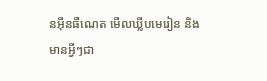នអ៊ីនធឺណេត មើលឃ្លីបមេរៀន និងមានអ្វីៗជា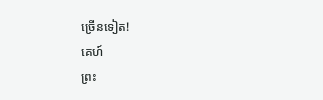ច្រើនទៀត!
គេហ៍
ព្រះ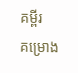គម្ពីរ
គម្រោង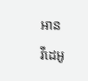អាន
វីដេអូ